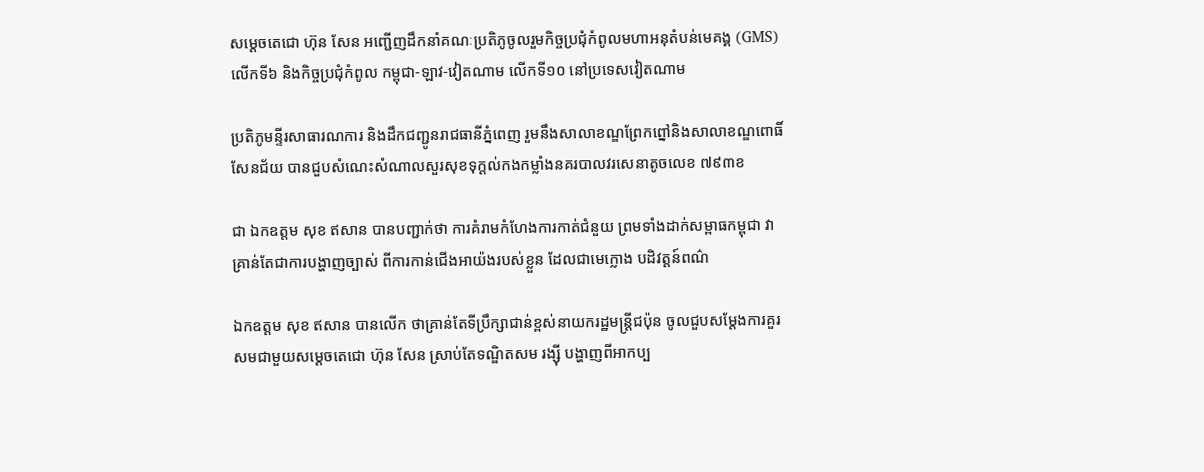សម្តេចតេជោ ហ៊ុន សែន អញ្ជើញដឹកនាំគណៈប្រតិភូចូលរួមកិច្ចប្រជុំកំពូលមហាអនុតំបន់មេគង្គ (GMS) លើកទី៦ និងកិច្ចប្រជុំកំពូល កម្ពុជា-ឡាវ-វៀតណាម លើកទី១០ នៅប្រទេសវៀតណាម

ប្រតិភូមន្ទីរសាធារណការ និងដឹកជញ្ជូនរាជធានីភ្នំពេញ រួមនឹងសាលាខណ្ឌព្រែកព្នៅនិងសាលាខណ្ឌពោធិ៍សែនជ័យ បានជួបសំណេះសំណាលសួរសុខទុក្ដល់កងកម្លាំងនគរបាលវរសេនាតូចលេខ ៧៩៣ខ

ជា ឯកឧត្តម សុខ ឥសាន បានបញ្ជាក់ថា ការគំរាមកំហែងការកាត់ជំនួយ ព្រមទាំងដាក់សម្ពាធកម្ពុជា វាគ្រាន់តែជាការបង្ហាញច្បាស់ ពីការកាន់ជើងអាយ៉ងរបស់ខ្លួន ដែលជាមេក្លោង បដិវត្តន៍ពណ៌

ឯកឧត្តម សុខ ឥសាន បានលើក ថាគ្រាន់តែទីប្រឹក្សាជាន់ខ្ពស់នាយករដ្ឋមន្ត្រីជប៉ុន ចូលជួបសម្តែងការគួរសមជាមួយសម្តេចតេជោ ហ៊ុន សែន ស្រាប់តែទណ្ឌិតសម រង្ស៊ី បង្ហាញពីអាកប្ប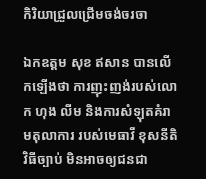កិរិយាជ្រួលជ្រើមចង់ចរចា

ឯកឧត្តម សុខ ឥសាន បានលើកឡើងថា ការញុះញង់របស់លោក ហុង លីម និងការសំឡុតគំរាមតុលាការ របស់មេធាវី ខុសនីតិវិធីច្បាប់ មិនអាចឲ្យជនជា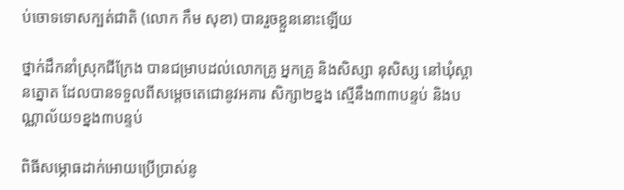ប់ចោទទោសក្បត់ជាតិ (លោក កឹម សុខា) បានរួចខ្លួននោះឡើយ

ថ្នាក់ដឹកនាំស្រុកជីក្រែង បានជម្រាបដល់លោកគ្រូ អ្នកគ្រូ និងសិស្សា នុសិស្ស នៅឃុំស្ពានត្នោត ដែលបានទទួលពីសម្តេចតេជោនូវអគារ សិក្សា២ខ្នង ស្មើនឹង៣៣បន្ទប់ និងបណ្ណាល័យ១ខ្នង៣បន្ទប់

ពិធីសម្ភោធដាក់អោយប្រើប្រាស់នូ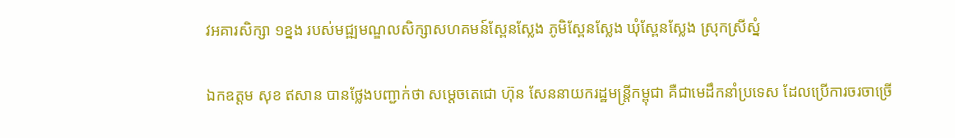វអគារសិក្សា ១ខ្នង របស់មជ្ឍមណ្ឌលសិក្សាសហគមន៍ស្ពែនស្លែង ភូមិស្ពែនស្លែង ឃុំស្ពែនស្លែង ស្រុកស្រីស្នំ

ឯកឧត្តម សុខ ឥសាន បានថ្លែងបញ្ជាក់ថា សម្តេចតេជោ ហ៊ុន សែននាយករដ្ឋមន្រ្តីកម្ពុជា គឺជាមេដឹកនាំប្រទេស ដែលប្រើការចរចាច្រើ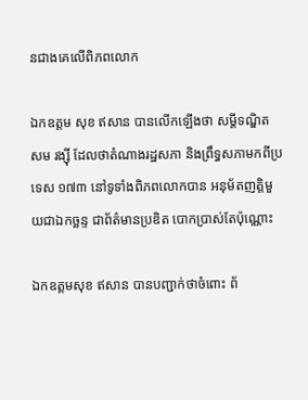នជាងគេលើពិភពលោក

ឯកឧត្តម សុខ ឥសាន បានលើកឡើងថា សម្ដីទណ្ឌិត សម រង្ស៊ី ដែលថាតំណាងរដ្ឋសភា និងព្រឹទ្ធសភាមកពីប្រទេស ១៧៣ នៅទូទាំងពិភពលោកបាន អនុម័តញត្តិមួយជាឯកច្ឆន្ទ ជាព័ត៌មានប្រឌិត បោកប្រាស់តែប៉ុណ្ណោះ

ឯកឧត្តមសុខ ឥសាន បានបញ្ជាក់ថាចំពោះ ព័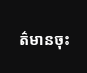ត៌មានចុះ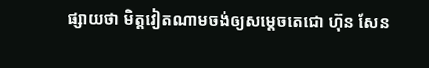ផ្សាយថា មិត្តវៀតណាមចង់ឲ្យសម្ដេចតេជោ ហ៊ុន សែន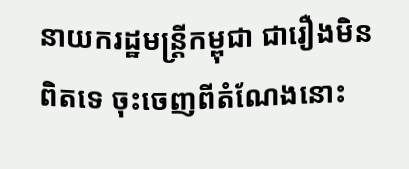នាយករដ្ឋមន្រ្តីកម្ពុជា ជារឿងមិនពិតទេ ចុះចេញពីតំណែងនោះ